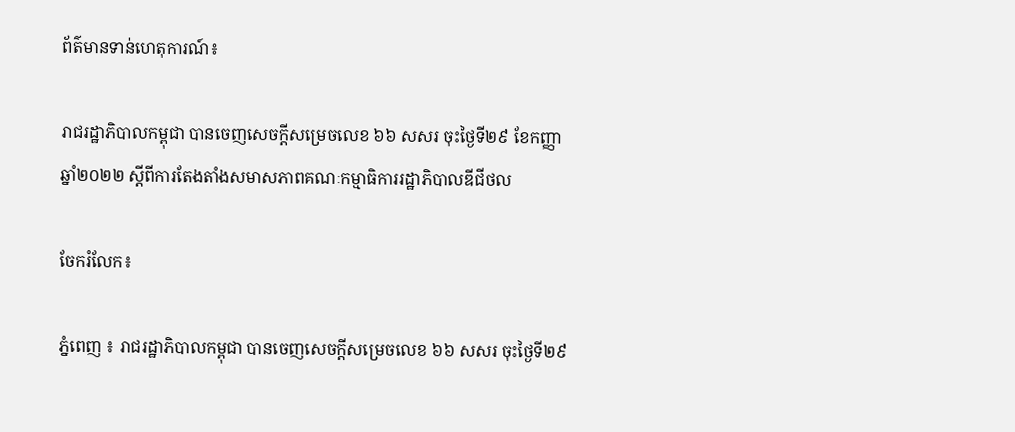ព័ត៌មានទាន់ហេតុការណ៍៖

រាជរដ្ឋាភិបាលកម្ពុជា បានចេញសេចក្តីសម្រេចលេខ ៦៦ សសរ ចុះថ្ងៃទី២៩ ខែកញ្ញា ឆ្នាំ២០២២ ស្តីពីការតែងតាំងសមាសភាពគណៈកម្មាធិការរដ្ឋាភិបាលឌីជីថល

ចែករំលែក៖

ភ្នំពេញ ៖ រាជរដ្ឋាភិបាលកម្ពុជា បានចេញសេចក្តីសម្រេចលេខ ៦៦ សសរ ចុះថ្ងៃទី២៩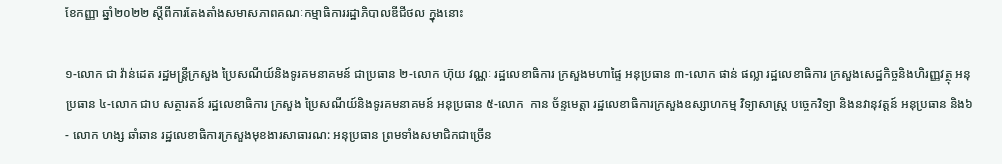ខែកញ្ញា ឆ្នាំ២០២២ ស្តីពីការតែងតាំងសមាសភាពគណៈកម្មាធិការរដ្ឋាភិបាលឌីជីថល ក្នុងនោះ

១-លោក ជា វ៉ាន់ដេត រដ្ឋមន្ត្រីក្រសួង ប្រៃសណីយ៍និងទូរគមនាគមន៍ ជាប្រធាន ២-លោក ហ៊ុយ វណ្ណៈ រដ្ឋលេខាធិការ ក្រសួងមហាផ្ទៃ អនុប្រធាន ៣-លោក ផាន់ ផល្លា រដ្ឋលេខាធិការ ក្រសួងសេដ្ឋកិច្ចនិងហិរញ្ញវត្ថុ អនុប្រធាន ៤-លោក ជាប សត្ថារតន៍ រដ្ឋលេខាធិការ ក្រសួង ប្រៃសណីយ៍និងទូរគមនាគមន៍ អនុប្រធាន ៥-លោក  កាន ច័ន្ទមេត្តា រដ្ឋលេខាធិការក្រសួងឧស្សាហកម្ម វិទ្យាសាស្ត្រ បច្ចេកវិទ្យា និងនវានុវត្តន៍ អនុប្រធាន និង៦- លោក ហង្ស ឆាំឆាន រដ្ឋលេខាធិការក្រសួងមុខងារសាធារណ: អនុប្រធាន ព្រមទាំងសមាជិកជាច្រើន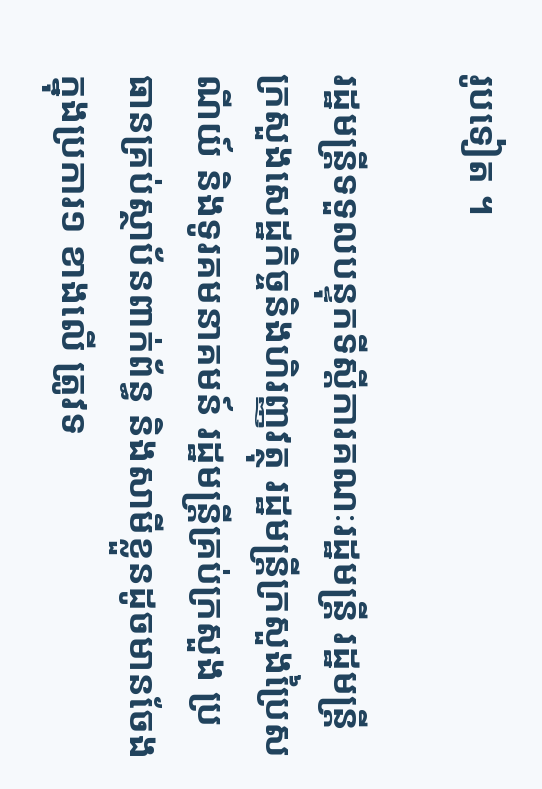រូបទៀត ។

រដ្ឋមន្ត្រីទទួលបន្ទុកទីស្តីការគណៈរដ្ឋមន្ត្រី រដ្ឋមន្ត្រីក្រសួងសេដ្ឋកិច្ចនិងហិរញ្ញវត្ថុ រដ្ឋមន្ត្រីក្រសួងប្រៃសណីយ៍ និងទូរគមនាគមន៍ រដ្ឋមន្ត្រីគ្រប់ក្រសួង ប្រធានគ្រប់ស្ថាប័នពាក់ព័ន្ធ និងសាមីខ្លួនដូចមានចែងក្នុងប្រការ១ ខាងលើ ត្រូវទ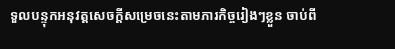ទួលបន្ទុកអនុវត្តសេចក្តីសម្រេចនេះតាមភារកិច្ចរៀងៗខ្លួន ចាប់ពី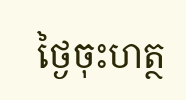ថ្ងៃចុះហត្ថ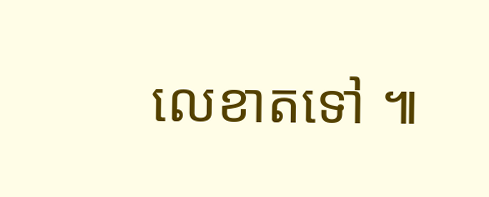លេខាតទៅ ៕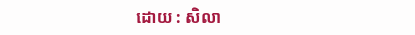ដោយ : សិលា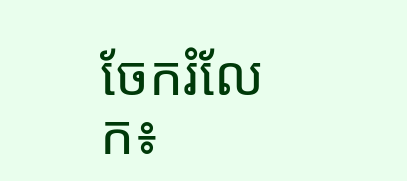ចែករំលែក៖